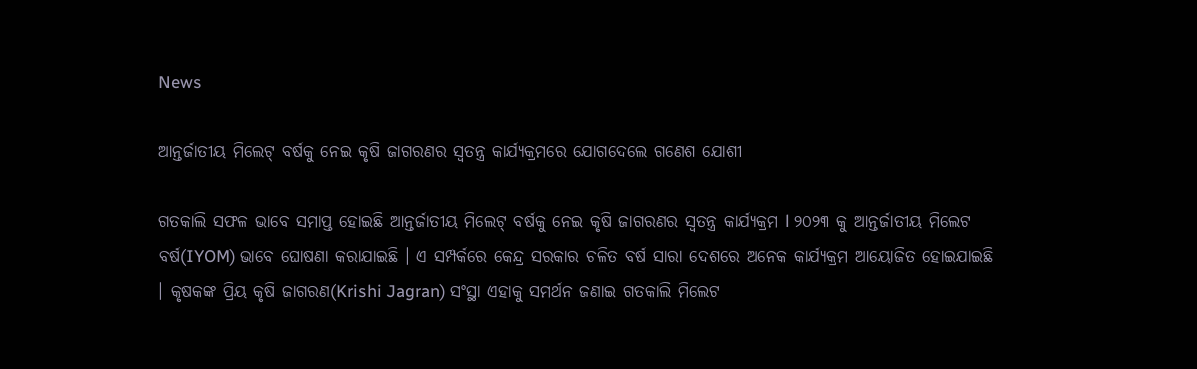News

ଆନ୍ତର୍ଜାତୀୟ ମିଲେଟ୍ ବର୍ଷକୁ ନେଇ କୃଷି ଜାଗରଣର ସ୍ୱତନ୍ତ୍ର କାର୍ଯ୍ୟକ୍ରମରେ ଯୋଗଦେଲେ ଗଣେଶ ଯୋଶୀ

ଗତକାଲି ସଫଳ ଭାବେ ସମାପ୍ତ ହୋଇଛି ଆନ୍ତର୍ଜାତୀୟ ମିଲେଟ୍ ବର୍ଷକୁ ନେଇ କୃଷି ଜାଗରଣର ସ୍ୱତନ୍ତ୍ର କାର୍ଯ୍ୟକ୍ରମ l ୨୦୨୩ କୁ ଆନ୍ତର୍ଜାତୀୟ ମିଲେଟ ବର୍ଷ(IYOM) ଭାବେ ଘୋଷଣା କରାଯାଇଛି । ଏ ସମ୍ପର୍କରେ କେନ୍ଦ୍ର ସରକାର ଚଳିତ ବର୍ଷ ସାରା ଦେଶରେ ଅନେକ କାର୍ଯ୍ୟକ୍ରମ ଆୟୋଜିତ ହୋଇଯାଇଛି । କୃଷକଙ୍କ ପ୍ରିୟ କୃଷି ଜାଗରଣ(Krishi Jagran) ସଂସ୍ଥା ଏହାକୁ ସମର୍ଥନ ଜଣାଇ ଗତକାଲି ମିଲେଟ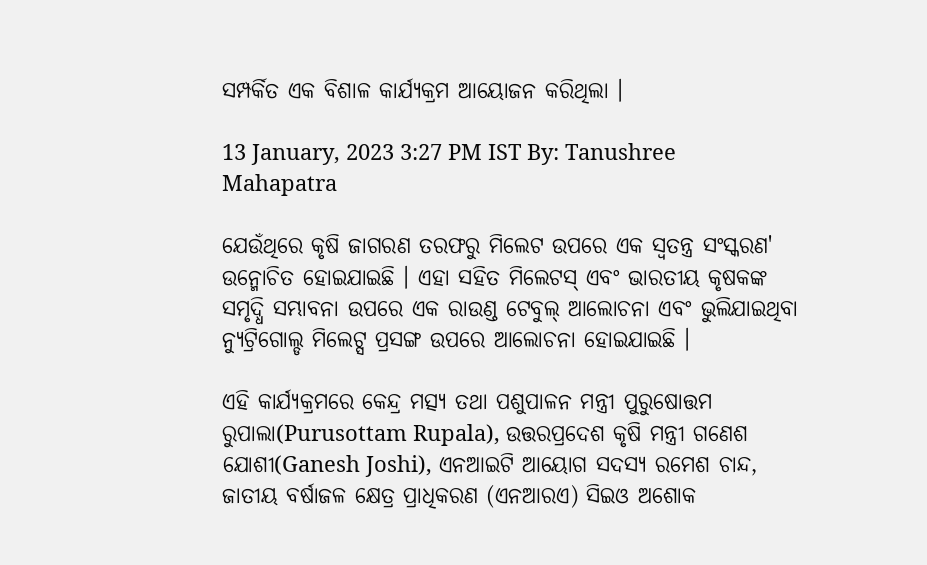ସମ୍ପର୍କିତ ଏକ ବିଶାଳ କାର୍ଯ୍ୟକ୍ରମ ଆୟୋଜନ କରିଥିଲା ।

13 January, 2023 3:27 PM IST By: Tanushree Mahapatra

ଯେଉଁଥିରେ କୃଷି ଜାଗରଣ ତରଫରୁ ମିଲେଟ ଉପରେ ଏକ ସ୍ୱତନ୍ତ୍ର ସଂସ୍କରଣ' ଉନ୍ମୋଚିତ ହୋଇଯାଇଛି । ଏହା ସହିତ ମିଲେଟସ୍ ଏବଂ ଭାରତୀୟ କୃଷକଙ୍କ ସମୃଦ୍ଧି ସମ୍ଭାବନା ଉପରେ ଏକ ରାଉଣ୍ଡ ଟେବୁଲ୍ ଆଲୋଚନା ଏବଂ ଭୁଲିଯାଇଥିବା ନ୍ୟୁଟ୍ରିଗୋଲ୍ଡ ମିଲେଟ୍ସ ପ୍ରସଙ୍ଗ ଉପରେ ଆଲୋଚନା ହୋଇଯାଇଛି ।

ଏହି କାର୍ଯ୍ୟକ୍ରମରେ କେନ୍ଦ୍ର ମତ୍ସ୍ୟ ତଥା ପଶୁପାଳନ ମନ୍ତ୍ରୀ ପୁରୁଷୋତ୍ତମ ରୁପାଲା(Purusottam Rupala), ଉତ୍ତରପ୍ରଦେଶ କୃଷି ମନ୍ତ୍ରୀ ଗଣେଶ ଯୋଶୀ(Ganesh Joshi), ଏନଆଇଟି ଆୟୋଗ ସଦସ୍ୟ ରମେଶ ଚାନ୍ଦ, ଜାତୀୟ ବର୍ଷାଜଳ କ୍ଷେତ୍ର ପ୍ରାଧିକରଣ (ଏନଆରଏ) ସିଇଓ ଅଶୋକ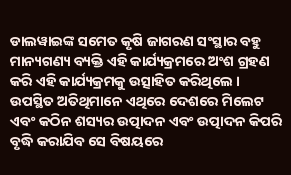ଡାଲୱାଇଙ୍କ ସମେତ କୃଷି ଜାଗରଣ ସଂସ୍ଥାର ବହୁ ମାନ୍ୟଗଣ୍ୟ ବ୍ୟକ୍ତି ଏହି କାର୍ଯ୍ୟକ୍ରମରେ ଅଂଶ ଗ୍ରହଣ କରି ଏହି କାର୍ଯ୍ୟକ୍ରମକୁ ଉତ୍ସାହିତ କରିଥିଲେ । ଉପସ୍ଥିତ ଅତିଥିମାନେ ଏଥିରେ ଦେଶରେ ମିଲେଟ ଏବଂ କଠିନ ଶସ୍ୟର ଉତ୍ପାଦନ ଏବଂ ଉତ୍ପାଦନ କିପରି ବୃଦ୍ଧି କରାଯିବ ସେ ବିଷୟରେ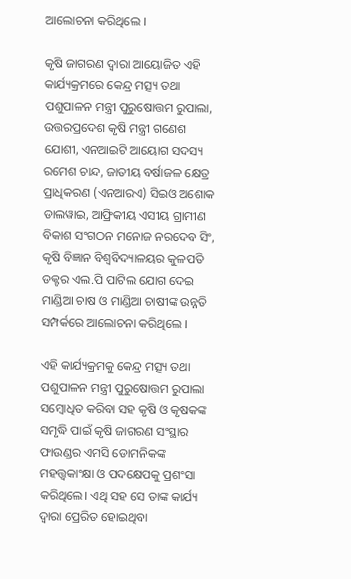ଆଲୋଚନା କରିଥିଲେ ।

କୃଷି ଜାଗରଣ ଦ୍ୱାରା ଆୟୋଜିତ ଏହି କାର୍ଯ୍ୟକ୍ରମରେ କେନ୍ଦ୍ର ମତ୍ସ୍ୟ ତଥା ପଶୁପାଳନ ମନ୍ତ୍ରୀ ପୁରୁଷୋତ୍ତମ ରୁପାଲା, ଉତ୍ତରପ୍ରଦେଶ କୃଷି ମନ୍ତ୍ରୀ ଗଣେଶ ଯୋଶୀ, ଏନଆଇଟି ଆୟୋଗ ସଦସ୍ୟ ରମେଶ ଚାନ୍ଦ, ଜାତୀୟ ବର୍ଷାଜଳ କ୍ଷେତ୍ର ପ୍ରାଧିକରଣ (ଏନଆରଏ) ସିଇଓ ଅଶୋକ ଡାଲୱାଇ, ଆଫ୍ରିକୀୟ ଏସୀୟ ଗ୍ରାମୀଣ ବିକାଶ ସଂଗଠନ ମନୋଜ ନରଦେବ ସିଂ, କୃଷି ବିଜ୍ଞାନ ବିଶ୍ୱବିଦ୍ୟାଳୟର କୁଳପତି ଡକ୍ଟର ଏଲ.ପି ପାଟିଲ ଯୋଗ ଦେଇ ମାଣ୍ଡିଆ ଚାଷ ଓ ମାଣ୍ଡିଆ ଚାଷୀଙ୍କ ଉନ୍ନତି ସମ୍ପର୍କରେ ଆଲୋଚନା କରିଥିଲେ ।

ଏହି କାର୍ଯ୍ୟକ୍ରମକୁ କେନ୍ଦ୍ର ମତ୍ସ୍ୟ ତଥା ପଶୁପାଳନ ମନ୍ତ୍ରୀ ପୁରୁଷୋତ୍ତମ ରୁପାଲା ସମ୍ବୋଧିତ କରିବା ସହ କୃଷି ଓ କୃଷକଙ୍କ ସମୃଦ୍ଧି ପାଇଁ କୃଷି ଜାଗରଣ ସଂସ୍ଥାର ଫାଉଣ୍ଡର ଏମସି ଡୋମନିକଙ୍କ ମହତ୍ତ୍ୱକାଂକ୍ଷା ଓ ପଦକ୍ଷେପକୁ ପ୍ରଶଂସା କରିଥିଲେ। ଏଥି ସହ ସେ ତାଙ୍କ କାର୍ଯ୍ୟ ଦ୍ୱାରା ପ୍ରେରିତ ହୋଇଥିବା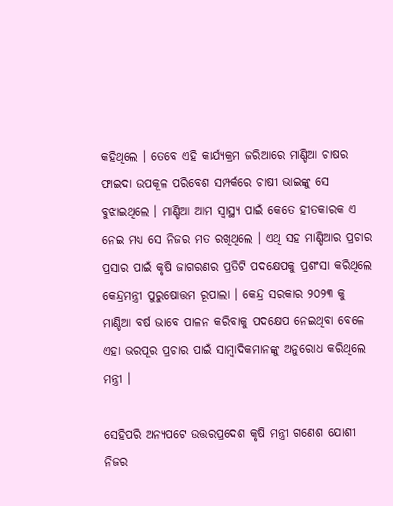କହିଥିଲେ । ତେବେ ଏହି କାର୍ଯ୍ୟକ୍ରମ ଜରିଆରେ ମାଣ୍ଡିଆ ଚାଷର ଫାଇଦା ଉପକୂଳ ପରିବେଶ ସମ୍ପର୍କରେ ଚାଷୀ ଭାଇଙ୍କୁ ସେ ବୁଝାଇଥିଲେ । ମାଣ୍ଡିଆ ଆମ ସ୍ୱାସ୍ଥ୍ୟ ପାଇଁ କେତେ ହୀତକାରକ ଏ ନେଇ ମଧ୍ୟ ସେ ନିଜର ମତ ରଖିଥିଲେ । ଏଥି ସହ ମାଣ୍ଡିଆର ପ୍ରଚାର ପ୍ରସାର ପାଇଁ କୃଷି ଜାଗରଣର ପ୍ରତିଟି ପଦକ୍ଷେପକୁ ପ୍ରଶଂସା କରିଥିଲେ କେନ୍ଦ୍ରମନ୍ତ୍ରୀ ପୁରୁଷୋତ୍ତମ ରୂପାଲା । କେନ୍ଦ୍ର ସରକାର ୨୦୨୩ କୁ ମାଣ୍ଡିଆ ବର୍ଷ ଭାବେ ପାଳନ କରିବାକୁ ପଦକ୍ଷେପ ନେଇଥିବା ବେଳେ ଏହା ଭରପୂର ପ୍ରଚାର ପାଇଁ ସାମ୍ବାଦିକମାନଙ୍କୁ ଅନୁରୋଧ କରିଥିଲେ ମନ୍ତ୍ରୀ ।

ସେହିପରି ଅନ୍ୟପଟେ ଉତ୍ତରପ୍ରଦେଶ କୃଷି ମନ୍ତ୍ରୀ ଗଣେଶ ଯୋଶୀ ନିଜର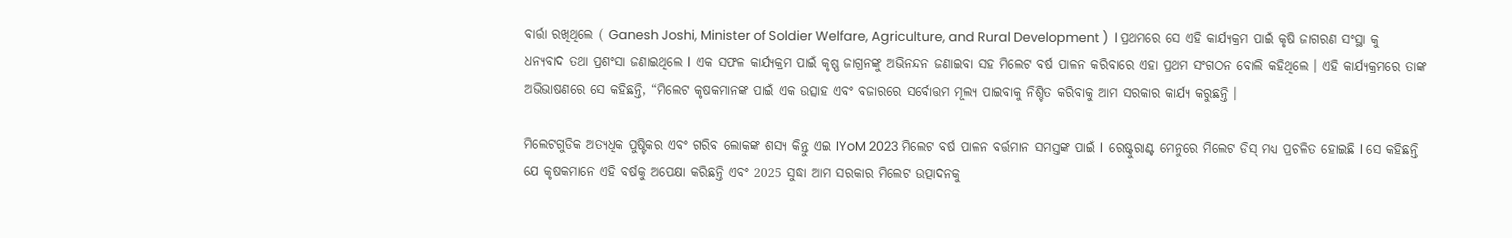ବାର୍ତ୍ତା ରଖିଥିଲେ ( Ganesh Joshi, Minister of Soldier Welfare, Agriculture, and Rural Development )  l ପ୍ରଥମରେ ସେ ଏହି କାର୍ଯ୍ୟକ୍ରମ ପାଇଁ କୃଷି ଜାଗରଣ ସଂସ୍ଥା କୁ ଧନ୍ୟବାଦ ତଥା ପ୍ରଶଂସା ଜଣାଇଥିଲେ l  ଏକ ସଫଳ କାର୍ଯ୍ୟକ୍ରମ ପାଇଁ କୃଷ୍ଣ ଜାଗ୍ରନଙ୍କୁ ଅଭିନନ୍ଦନ ଜଣାଇବା ସହ ମିଲେଟ ବର୍ଷ ପାଳନ କରିବାରେ ଏହା ପ୍ରଥମ ସଂଗଠନ ବୋଲି କହିଥିଲେ । ଏହି କାର୍ଯ୍ୟକ୍ରମରେ ତାଙ୍କ ଅଭିଭାଷଣରେ ସେ କହିଛନ୍ତି, “ମିଲେଟ କୃଷକମାନଙ୍କ ପାଇଁ ଏକ ଉତ୍ସାହ ଏବଂ ବଜାରରେ ସର୍ବୋତ୍ତମ ମୂଲ୍ୟ ପାଇବାକୁ ନିଶ୍ଚିତ କରିବାକୁ ଆମ ସରକାର କାର୍ଯ୍ୟ କରୁଛନ୍ତି ।

ମିଲେଟଗୁଡିକ ଅତ୍ୟଧିକ ପୁଷ୍ଟିକର ଏବଂ ଗରିବ ଲୋକଙ୍କ ଶସ୍ୟ କିନ୍ତୁ ଏଇ IYoM 2023 ମିଲେଟ ବର୍ଷ ପାଳନ ବର୍ତ୍ତମାନ ସମସ୍ତଙ୍କ ପାଇଁ l  ରେଷ୍ଟୁରାଣ୍ଟ ମେନୁରେ ମିଲେଟ ଡିସ୍ ମଧ୍ୟ ପ୍ରଚଳିତ ହୋଇଛି l ସେ କହିଛନ୍ତି ଯେ କୃଷକମାନେ ଏହି ବର୍ଷକୁ ଅପେକ୍ଷା କରିଛନ୍ତି ଏବଂ 2025 ସୁଦ୍ଧା ଆମ ସରକାର ମିଲେଟ ଉତ୍ପାଦନକୁ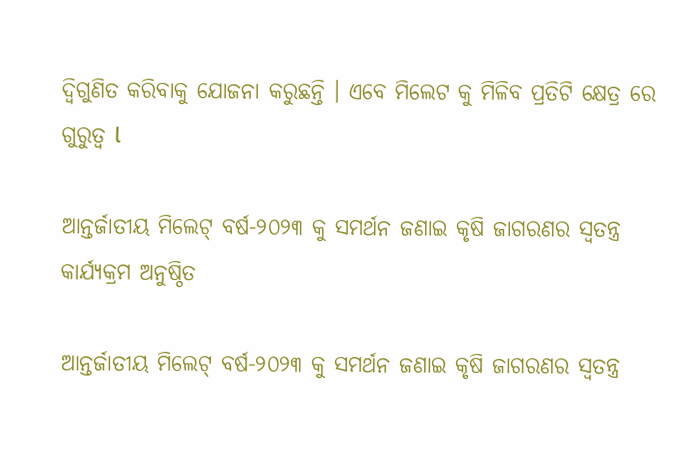ଦ୍ୱିଗୁଣିତ କରିବାକୁ ଯୋଜନା କରୁଛନ୍ତି । ଏବେ ମିଲେଟ କୁ ମିଳିବ ପ୍ରତିଟି କ୍ଷେତ୍ର ରେ ଗୁରୁତ୍ୱ l

ଆନ୍ତର୍ଜାତୀୟ ମିଲେଟ୍ ବର୍ଷ-୨୦୨୩ କୁ ସମର୍ଥନ ଜଣାଇ କୃଷି ଜାଗରଣର ସ୍ୱତନ୍ତ୍ର କାର୍ଯ୍ୟକ୍ରମ ଅନୁଷ୍ଠିତ

ଆନ୍ତର୍ଜାତୀୟ ମିଲେଟ୍ ବର୍ଷ-୨୦୨୩ କୁ ସମର୍ଥନ ଜଣାଇ କୃଷି ଜାଗରଣର ସ୍ୱତନ୍ତ୍ର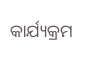କାର୍ଯ୍ୟକ୍ରମ